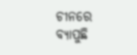ଚୀନରେ ବ୍ୟାପୁଛି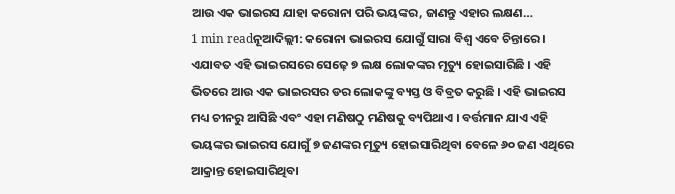ଆଉ ଏକ ଭାଇରସ ଯାହା କରୋନା ପରି ଭୟଙ୍କର, ଜାଣନ୍ତୁ ଏହାର ଲକ୍ଷଣ…
1 min readନୂଆଦିଲ୍ଲୀ: କରୋନା ଭାଇରସ ଯୋଗୁଁ ସାରା ବିଶ୍ୱ ଏବେ ଚିନ୍ତାରେ । ଏଯାବତ ଏହି ଭାଇରସରେ ସେଢ଼େ ୭ ଲକ୍ଷ ଲୋକଙ୍କର ମୃତ୍ୟୁ ହୋଇସାରିଛି । ଏହି ଭିତରେ ଆଉ ଏକ ଭାଇରସର ଡର ଲୋକଙ୍କୁ ବ୍ୟସ୍ତ ଓ ବିବ୍ରତ କରୁଛି । ଏହି ଭାଇରସ ମଧ୍ୟ ଚୀନରୁ ଆସିଛି ଏବଂ ଏହା ମଣିଷଠୁ ମଣିଷକୁ ବ୍ୟପିଥାଏ । ବର୍ତ୍ତମାନ ଯାଏ ଏହି ଭୟଙ୍କର ଭାଇରସ ଯୋଗୁଁ ୭ ଜଣଙ୍କର ମୃତ୍ୟୁ ହୋଇସାରିଥିବା ବେଳେ ୬୦ ଜଣ ଏଥିରେ ଆକ୍ରାନ୍ତ ହୋଇସାରିଥିବା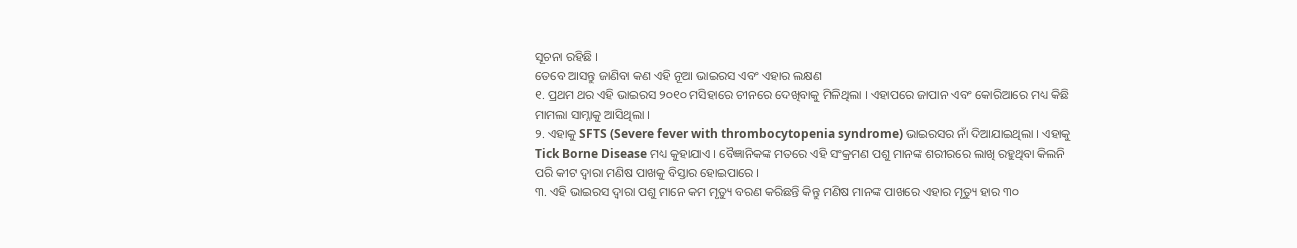ସୂଚନା ରହିଛି ।
ତେବେ ଆସନ୍ତୁ ଜାଣିବା କଣ ଏହି ନୂଆ ଭାଇରସ ଏବଂ ଏହାର ଲକ୍ଷଣ
୧. ପ୍ରଥମ ଥର ଏହି ଭାଇରସ ୨୦୧୦ ମସିହାରେ ଚୀନରେ ଦେଖିବାକୁ ମିଳିଥିଲା । ଏହାପରେ ଜାପାନ ଏବଂ କୋରିଆରେ ମଧ୍ୟ କିଛି ମାମଲା ସାମ୍ନାକୁ ଆସିଥିଲା ।
୨. ଏହାକୁ SFTS (Severe fever with thrombocytopenia syndrome) ଭାଇରସର ନାଁ ଦିଆଯାଇଥିଲା । ଏହାକୁ Tick Borne Disease ମଧ୍ୟ କୁହାଯାଏ । ବୈଜ୍ଞାନିକଙ୍କ ମତରେ ଏହି ସଂକ୍ରମଣ ପଶୁ ମାନଙ୍କ ଶରୀରରେ ଲାଖି ରହୁଥିବା କିଲନି ପରି କୀଟ ଦ୍ୱାରା ମଣିଷ ପାଖକୁ ବିସ୍ତାର ହୋଇପାରେ ।
୩. ଏହି ଭାଇରସ ଦ୍ୱାରା ପଶୁ ମାନେ କମ ମୃତ୍ୟୁ ବରଣ କରିଛନ୍ତି କିନ୍ତୁ ମଣିଷ ମାନଙ୍କ ପାଖରେ ଏହାର ମୃତ୍ୟୁ ହାର ୩୦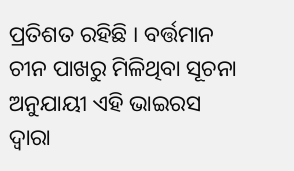ପ୍ରତିଶତ ରହିଛି । ବର୍ତ୍ତମାନ ଚୀନ ପାଖରୁ ମିଳିଥିବା ସୂଚନା ଅନୁଯାୟୀ ଏହି ଭାଇରସ ଦ୍ୱାରା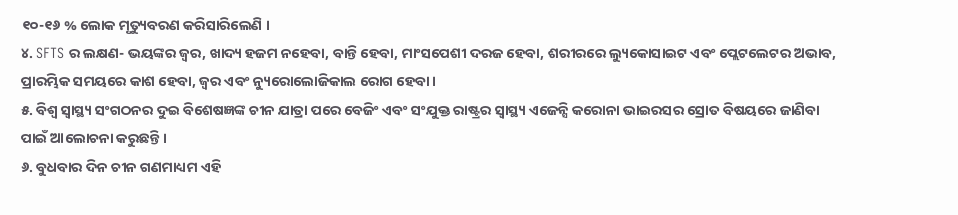୧୦-୧୬ % ଲୋକ ମୃତ୍ୟୁବରଣ କରିସାରିଲେଣି ।
୪. SFTS ର ଲକ୍ଷଣ- ଭୟଙ୍କର ଜ୍ୱର, ଖାଦ୍ୟ ହଜମ ନହେବା, ବାନ୍ତି ହେବା, ମାଂସପେଶୀ ଦରଜ ହେବା, ଶରୀରରେ ଲ୍ୟୁକୋସାଇଟ ଏବଂ ପ୍ଲେଟଲେଟର ଅଭାବ, ପ୍ରାରମ୍ଭିକ ସମୟରେ କାଶ ହେବା, ଜ୍ୱର ଏବଂ ନ୍ୟୁରୋଲୋଜିକାଲ ରୋଗ ହେବା ।
୫. ବିଶ୍ୱ ସ୍ୱାସ୍ଥ୍ୟ ସଂଗଠନର ଦୁଇ ବିଶେଷଜ୍ଞଙ୍କ ଚୀନ ଯାତ୍ରା ପରେ ବେଜିଂ ଏବଂ ସଂଯୁକ୍ତ ରାଷ୍ଟ୍ରର ସ୍ୱାସ୍ଥ୍ୟ ଏଜେନ୍ସି କରୋନା ଭାଇରସର ସ୍ରୋତ ବିଷୟରେ ଜାଣିବା ପାଇଁ ଆଲୋଚନା କରୁଛନ୍ତି ।
୬. ବୁଧବାର ଦିନ ଚୀନ ଗଣମାଧ୍ୟମ ଏହି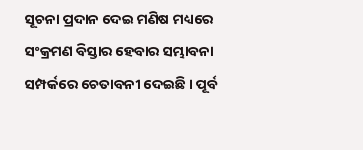ସୂଚନା ପ୍ରଦାନ ଦେଇ ମଣିଷ ମଧ୍ୟରେ ସଂକ୍ରମଣ ବିସ୍ତାର ହେବାର ସମ୍ଭାବନା ସମ୍ପର୍କରେ ଚେତାବନୀ ଦେଇଛି । ପୂର୍ବ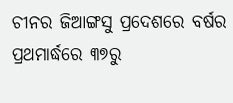ଚୀନର ଜିଆଙ୍ଗସୁ ପ୍ରଦେଶରେ ବର୍ଷର ପ୍ରଥମାର୍ଦ୍ଧରେ ୩୭ରୁ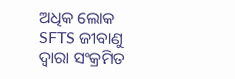ଅଧିକ ଲୋକ SFTS ଜୀବାଣୁ ଦ୍ୱାରା ସଂକ୍ରମିତ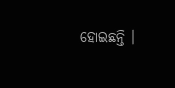ହୋଇଛନ୍ତି ।